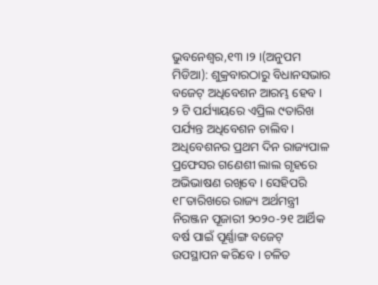ଭୁବନେଶ୍ୱର,୧୩ ।୨ ।(ଅନୁପମ ମିଡିଆ): ଶୁକ୍ରବାରଠାରୁ ବିଧାନସଭାର ବଜେଟ୍ ଅଧିବେଶନ ଆରମ୍ଭ ହେବ । ୨ ଟି ପର୍ଯ୍ୟାୟରେ ଏପ୍ରିଲ ୯ତାରିଖ ପର୍ଯ୍ୟନ୍ତ ଅଧିବେଶନ ଚାଲିବ । ଅଧିବେଶନର ପ୍ରଥମ ଦିନ ରାଜ୍ୟପାଳ ପ୍ରଫେସର ଗଣେଶୀ ଲାଲ ଗୃହରେ ଅଭିଭାଷଣ ରଖିବେ । ସେହିପରି ୧୮ତାରିଖରେ ରାଜ୍ୟ ଅର୍ଥମନ୍ତ୍ରୀ ନିରଞ୍ଜନ ପୂଜାରୀ ୨୦୨୦-୨୧ ଆର୍ଥିକ ବର୍ଷ ପାଇଁ ପୂର୍ଣ୍ଣାଙ୍ଗ ବଜେଟ୍ ଉପସ୍ଥାପନ କରିବେ । ଚଳିତ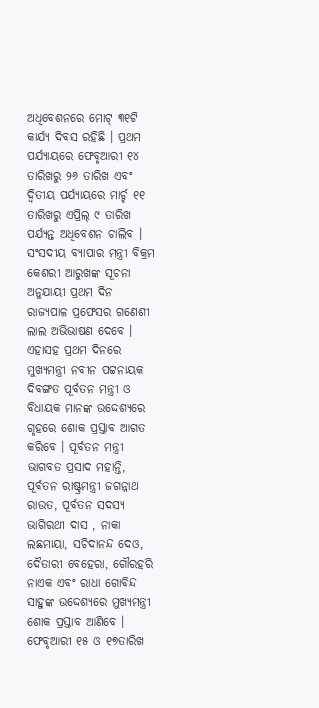ଅଧିବେଶନରେ ମୋଟ୍ ୩୧ଟି କାର୍ଯ୍ୟ ଦିବସ ରହିଛି । ପ୍ରଥମ ପର୍ଯ୍ୟାୟରେ ଫେବୃଆରୀ ୧୪ ତାରିଖରୁ ୨୬ ତାରିଖ ଏବଂ ଦ୍ୱିତୀୟ ପର୍ଯ୍ୟାୟରେ ମାର୍ଚ୍ଚ ୧୧ ତାରିଖରୁ ଏପ୍ରିଲ୍ ୯ ତାରିଖ ପର୍ଯ୍ୟନ୍ତ ଅଧିବେଶନ ଚାଲିବ ।
ସଂସଦୀୟ ବ୍ୟାପାର ମନ୍ତ୍ରୀ ବିକ୍ରମ କେଶରୀ ଆରୁଖଙ୍କ ସୂଚନା ଅନୁଯାୟୀ ପ୍ରଥମ ଦିନ ରାଜ୍ୟପାଳ ପ୍ରଫେସର ଗଣେଶୀ ଲାଲ ଅଭିଭାଷଣ ଦେବେ । ଏହାସହ ପ୍ରଥମ ଦିନରେ ମୁଖ୍ୟମନ୍ତ୍ରୀ ନବୀନ ପଟ୍ଟନାୟକ ଦିବଙ୍ଗତ ପୂର୍ବତନ ମନ୍ତ୍ରୀ ଓ ବିଧାୟକ ମାନଙ୍କ ଉଦ୍ଦେଶ୍ୟରେ ଗୃହରେ ଶୋକ ପ୍ରସ୍ତାବ ଆଗତ କରିବେ । ପୂର୍ବତନ ମନ୍ତ୍ରୀ ଭାଗବତ ପ୍ରସାଦ ମହାନ୍ତି, ପୂର୍ବତନ ରାଷ୍ଟ୍ରମନ୍ତ୍ରୀ ଜଗନ୍ନାଥ ରାଉତ, ପୂର୍ବତନ ସଦସ୍ୟ ଭାଗିରଥୀ ଦାସ , ନାକା ଲଛମାୟା, ସଚିଦାନନ୍ଦ ଦେଓ, ଦୈତାରୀ ବେହେରା, ଗୌରହରି ନାଏକ ଏବଂ ରାଧା ଗୋବିନ୍ଦ ସାହୁଙ୍କ ଉଦ୍ଦେଶ୍ୟରେ ମୁଖ୍ୟମନ୍ତ୍ରୀ ଶୋକ ପ୍ରସ୍ତାବ ଆଣିବେ । ଫେବୃଆରୀ ୧୫ ଓ ୧୭ତାରିଖ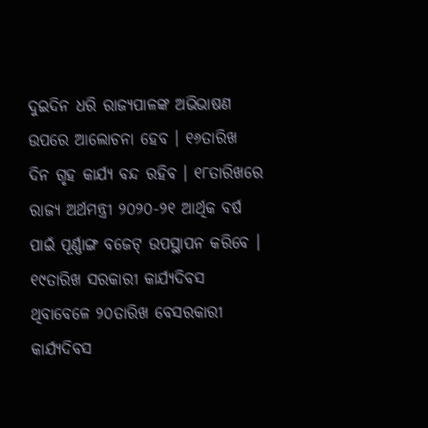ଦୁଇଦିନ ଧରି ରାଜ୍ୟପାଳଙ୍କ ଅଭିଭାଷଣ ଉପରେ ଆଲୋଚନା ହେବ । ୧୬ତାରିଖ ଦିନ ଗୃହ କାର୍ଯ୍ୟ ବନ୍ଦ ରହିବ । ୧୮ତାରିଖରେ ରାଜ୍ୟ ଅର୍ଥମନ୍ତ୍ରୀ ୨୦୨୦-୨୧ ଆର୍ଥିକ ବର୍ଷ ପାଇଁ ପୂର୍ଣ୍ଣାଙ୍ଗ ବଜେଟ୍ ଉପସ୍ଥାପନ କରିବେ । ୧୯ତାରିଖ ସରକାରୀ କାର୍ଯ୍ୟଦିବସ ଥିବାବେଳେ ୨୦ତାରିଖ ବେସରକାରୀ କାର୍ଯ୍ୟଦିବସ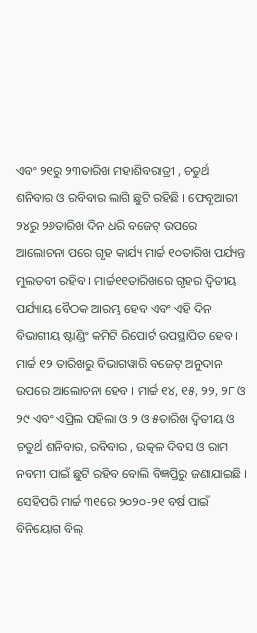ଏବଂ ୨୧ରୁ ୨୩ତାରିଖ ମହାଶିବରାତ୍ରୀ , ଚତୁର୍ଥ ଶନିବାର ଓ ରବିବାର ଲାଗି ଛୁଟି ରହିଛି । ଫେବୃଆରୀ ୨୪ରୁ ୨୬ତାରିଖ ଦିନ ଧରି ବଜେଟ୍ ଉପରେ ଆଲୋଚନା ପରେ ଗୃହ କାର୍ଯ୍ୟ ମାର୍ଚ୍ଚ ୧୦ତାରିଖ ପର୍ଯ୍ୟନ୍ତ ମୁଲତବୀ ରହିବ । ମାର୍ଚ୍ଚ୧୧ତାରିଖରେ ଗୃହର ଦ୍ୱିତୀୟ ପର୍ଯ୍ୟାୟ ବୈଠକ ଆରମ୍ଭ ହେବ ଏବଂ ଏହି ଦିନ
ବିଭାଗୀୟ ଷ୍ଟାଣ୍ଡିଂ କମିଟି ରିପୋର୍ଟ ଉପସ୍ଥାପିତ ହେବ । ମାର୍ଚ୍ଚ ୧୨ ତାରିଖରୁ ବିଭାଗୱାରି ବଜେଟ୍ ଅନୁଦାନ ଉପରେ ଆଲୋଚନା ହେବ । ମାର୍ଚ୍ଚ ୧୪, ୧୫, ୨୨, ୨୮ ଓ ୨୯ ଏବଂ ଏପ୍ରିଲ ପହିଲା ଓ ୨ ଓ ୫ତାରିଖ ଦ୍ୱିତୀୟ ଓ ଚତୁର୍ଥ ଶନିବାର, ରବିବାର , ଉତ୍କଳ ଦିବସ ଓ ରାମ ନବମୀ ପାଇଁ ଛୁଟି ରହିବ ବୋଲି ବିଜ୍ଞପ୍ତିରୁ ଜଣାଯାଇଛି ।
ସେହିପରି ମାର୍ଚ୍ଚ ୩୧ରେ ୨୦୨୦-୨୧ ବର୍ଷ ପାଇଁ ବିନିୟୋଗ ବିଲ୍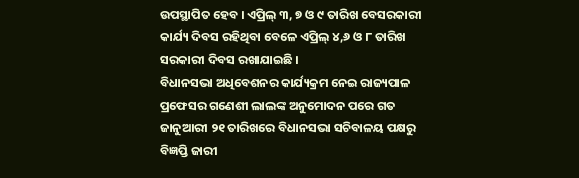ଉପସ୍ଥାପିତ ହେବ । ଏପ୍ରିଲ୍ ୩, ୭ ଓ ୯ ତାରିଖ ବେସରକାରୀ କାର୍ଯ୍ୟ ଦିବସ ରହିଥିବା ବେଳେ ଏପ୍ରିଲ୍ ୪,୬ ଓ ୮ ତାରିଖ ସରକାରୀ ଦିବସ ରଖାଯାଇଛି ।
ବିଧାନସଭା ଅଧିବେଶନର କାର୍ଯ୍ୟକ୍ରମ ନେଇ ରାଜ୍ୟପାଳ ପ୍ରଫେସର ଗଣେଶୀ ଲାଲଙ୍କ ଅନୁମୋଦନ ପରେ ଗତ ଜାନୁଆରୀ ୨୧ ତାରିଖରେ ବିଧାନସଭା ସଚିବାଳୟ ପକ୍ଷରୁ ବିଜ୍ଞପ୍ତି ଜାରୀ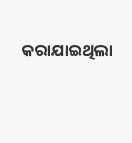କରାଯାଇଥିଲା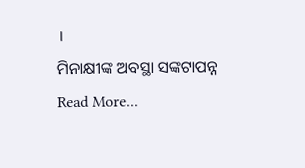।
ମିନାକ୍ଷୀଙ୍କ ଅବସ୍ଥା ସଙ୍କଟାପନ୍ନ
Read More...